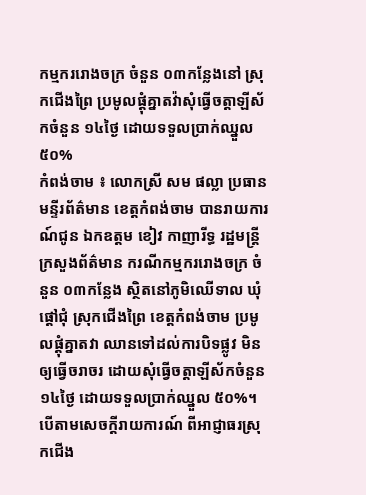កម្មកររោងចក្រ ចំនួន ០៣កន្លែងនៅ ស្រុកជើងព្រៃ ប្រមូលផ្ដុំគ្នាតវ៉ាសុំធ្វើចត្តាឡីស័កចំនួន ១៤ថ្ងៃ ដោយទទួលប្រាក់ឈ្នួល ៥០%
កំពង់ចាម ៖ លោកស្រី សម ផល្លា ប្រធានមន្ទីរព័ត៌មាន ខេត្តកំពង់ចាម បានរាយការណ៍ជូន ឯកឧត្ដម ខៀវ កាញារីទ្ធ រដ្ឋមន្ត្រីក្រសួងព័ត៌មាន ករណីកម្មកររោងចក្រ ចំនួន ០៣កន្លែង ស្ថិតនៅភូមិឈើទាល ឃុំផ្ដៅជុំ ស្រុកជើងព្រៃ ខេត្តកំពង់ចាម ប្រមូលផ្ដុំគ្នាតវា ឈានទៅដល់ការបិទផ្លូវ មិនឲ្យធ្វើចរាចរ ដោយសុំធ្វើចត្តាឡីស័កចំនួន ១៤ថ្ងៃ ដោយទទួលប្រាក់ឈ្នួល ៥០%។
បើតាមសេចក្ដីរាយការណ៍ ពីអាជ្ញាធរស្រុកជើង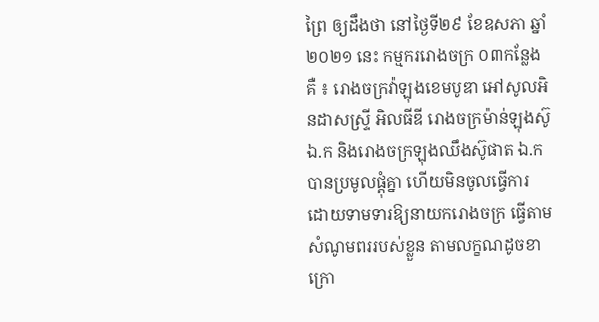ព្រៃ ឲ្យដឹងថា នៅថ្ងៃទី២៩ ខែឧសភា ឆ្នាំ២០២១ នេះ កម្មកររោងចក្រ ០៣កន្លែង គឺ ៖ រោងចក្រវ៉ាឡុងខេមបូឌា អៅសូលអិនដាសស្រ្ទី អិលធីឌី រោងចក្រម៉ាន់ឡុងស៊ូ ឯ.ក និងរោងចក្រឡុងឈឹងស៊ូផាត ឯ.ក បានប្រមូលផ្ដុំគ្នា ហើយមិនចូលធ្វើការ ដោយទាមទារឱ្យនាយករោងចក្រ ធ្វើតាមសំណូមពររបស់ខ្លួន តាមលក្ខណដូចខាក្រោ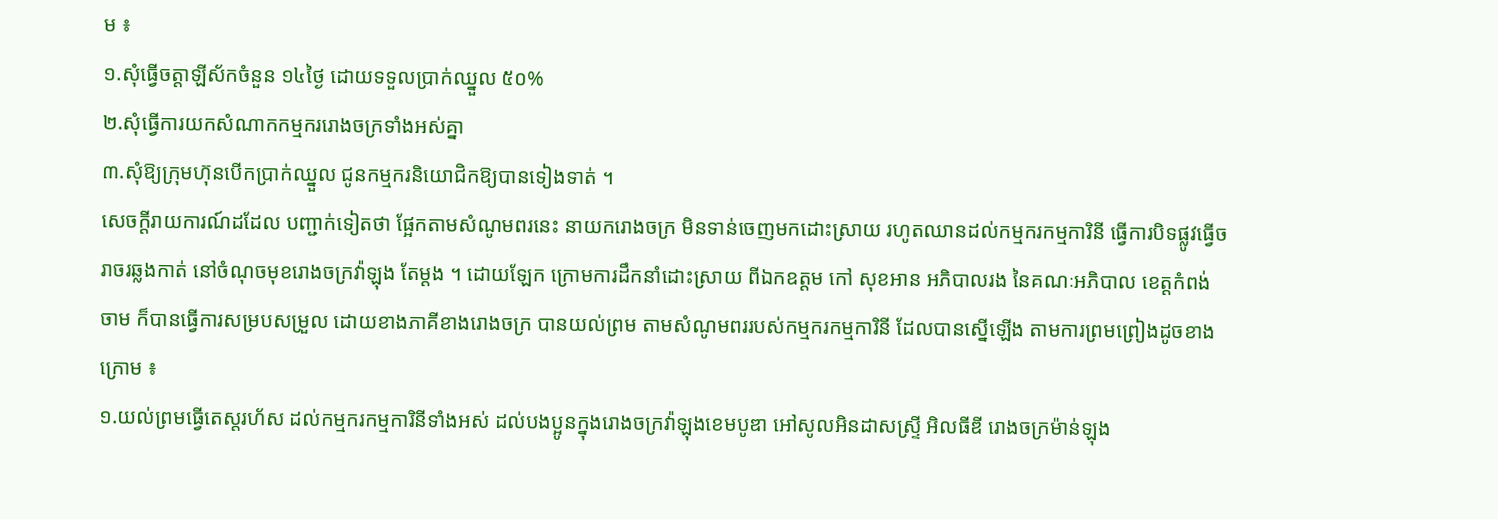ម ៖
១.សុំធ្វើចត្តាឡីស័កចំនួន ១៤ថ្ងៃ ដោយទទួលប្រាក់ឈ្នួល ៥០%
២.សុំធ្វើការយកសំណាកកម្មកររោងចក្រទាំងអស់គ្នា
៣.សុំឱ្យក្រុមហ៊ុនបើកប្រាក់ឈ្នួល ជូនកម្មករនិយោជិកឱ្យបានទៀងទាត់ ។
សេចក្ដីរាយការណ៍ដដែល បញ្ជាក់ទៀតថា ផ្អែកតាមសំណូមពរនេះ នាយករោងចក្រ មិនទាន់ចេញមកដោះស្រាយ រហូតឈានដល់កម្មករកម្មការិនី ធ្វើការបិទផ្លូវធ្វើចរាចរឆ្លងកាត់ នៅចំណុចមុខរោងចក្រវ៉ាឡុង តែម្ដង ។ ដោយឡែក ក្រោមការដឹកនាំដោះស្រាយ ពីឯកឧត្តម កៅ សុខអាន អភិបាលរង នៃគណៈអភិបាល ខេត្តកំពង់ចាម ក៏បានធ្វើការសម្របសម្រួល ដោយខាងភាគីខាងរោងចក្រ បានយល់ព្រម តាមសំណូមពររបស់កម្មករកម្មការិនី ដែលបានស្នើឡើង តាមការព្រមព្រៀងដូចខាងក្រោម ៖
១.យល់ព្រមធ្វើតេស្តរហ័ស ដល់កម្មករកម្មការិនីទាំងអស់ ដល់បងប្អូនក្នុងរោងចក្រវ៉ាឡុងខេមបូឌា អៅសូលអិនដាសស្រ្ទី អិលធីឌី រោងចក្រម៉ាន់ឡុង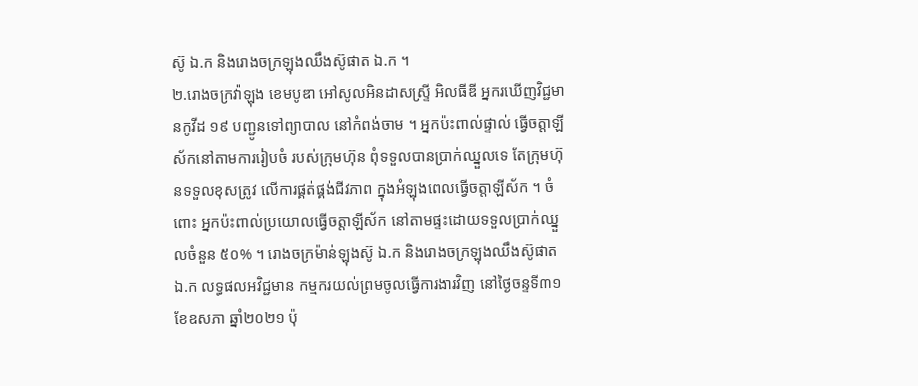ស៊ូ ឯ.ក និងរោងចក្រឡុងឈឹងស៊ូផាត ឯ.ក ។
២.រោងចក្រវ៉ាឡុង ខេមបូឌា អៅសូលអិនដាសស្រ្ទី អិលធីឌី អ្នករឃើញវិជ្ជមានកូវីដ ១៩ បញ្ជូនទៅព្យាបាល នៅកំពង់ចាម ។ អ្នកប៉ះពាល់ផ្ទាល់ ធ្វើចត្តាឡីស័កនៅតាមការរៀបចំ របស់ក្រុមហ៊ុន ពុំទទួលបានប្រាក់ឈ្នួលទេ តែក្រុមហ៊ុនទទួលខុសត្រូវ លើការផ្គត់ផ្គង់ជីវភាព ក្នុងអំឡុងពេលធ្វើចត្តាឡីស័ក ។ ចំពោះ អ្នកប៉ះពាល់ប្រយោលធ្វើចត្តាឡីស័ក នៅតាមផ្ទះដោយទទួលប្រាក់ឈ្នួលចំនួន ៥០% ។ រោងចក្រម៉ាន់ឡុងស៊ូ ឯ.ក និងរោងចក្រឡុងឈឹងស៊ូផាត ឯ.ក លទ្ធផលអវិជ្ជមាន កម្មករយល់ព្រមចូលធ្វើការងារវិញ នៅថ្ងៃចន្ទទី៣១ ខែឧសភា ឆ្នាំ២០២១ ប៉ុ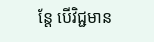ន្តែ បើវិជ្ជមាន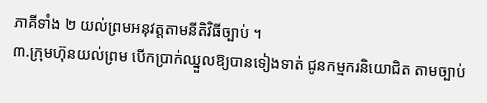ភាគីទាំង ២ យល់ព្រមអនុវត្តតាមនីតិវិធីច្បាប់ ។
៣.ក្រុមហ៊ុនយល់ព្រម បើកប្រាក់ឈ្នួលឱ្យបានទៀងទាត់ ជូនកម្មករនិយោជិត តាមច្បាប់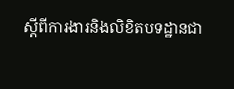ស្ដីពីការងារនិងលិខិតបទដ្ឋានជា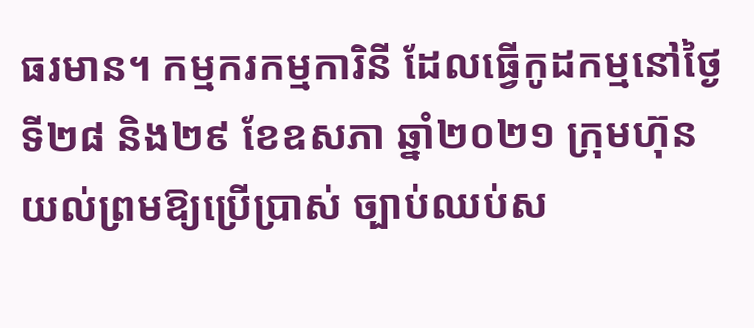ធរមាន។ កម្មករកម្មការិនី ដែលធ្វើកូដកម្មនៅថ្ងៃទី២៨ និង២៩ ខែឧសភា ឆ្នាំ២០២១ ក្រុមហ៊ុនយល់ព្រមឱ្យប្រើប្រាស់ ច្បាប់ឈប់ស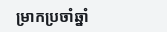ម្រាកប្រចាំឆ្នាំ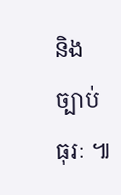និងច្បាប់ធុរៈ ៕